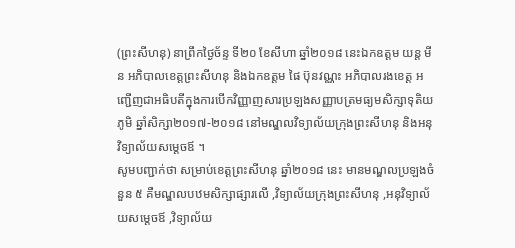(ព្រះសីហនុ) នាព្រឹកថ្ងៃច័ន្ទ ទី២០ ខែសីហា ឆ្នាំ២០១៨ នេះឯកឧត្តម យន្ត មីន អភិបាលខេត្តព្រះសីហនុ និងឯកឧត្តម ផៃ ប៊ុនវណ្ណះ អភិបាលរងខេត្ត អញ្ជើញជាអធិបតីក្នុងការបើកវិញ្ញាញសារប្រឡងសញ្ញាបត្រមធ្យមសិក្សាទុតិយភូមិ ឆ្នាំសិក្សា២០១៧-២០១៨ នៅមណ្ឌលវិទ្យាល័យក្រុងព្រះសីហនុ និងអនុវិទ្យាល័យសម្តេចឪ ។
សូមបញ្ជាក់ថា សម្រាប់ខេត្ដព្រះសីហនុ ឆ្នាំ២០១៨ នេះ មានមណ្ឌលប្រឡងចំនួន ៥ គឺមណ្ឌលបឋមសិក្សាផ្សារលើ ,វិទ្យាល័យក្រុងព្រះសីហនុ ,អនុវិទ្យាល័យសម្ដេចឪ ,វិទ្យាល័យ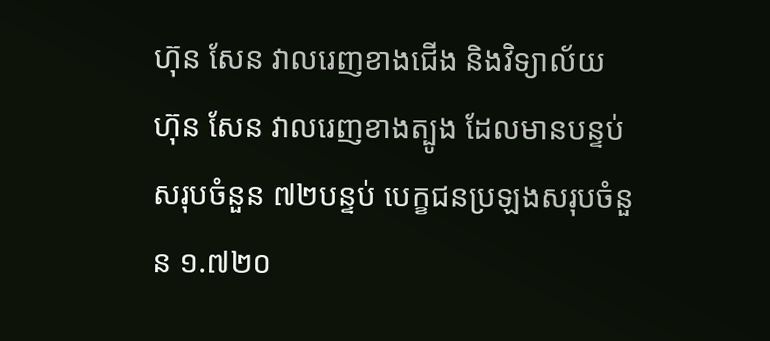ហ៊ុន សែន វាលរេញខាងជើង និងវិទ្យាល័យ ហ៊ុន សែន វាលរេញខាងត្បូង ដែលមានបន្ទប់សរុបចំនួន ៧២បន្ទប់ បេក្ខជនប្រឡងសរុបចំនួន ១.៧២០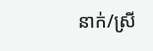នាក់/ស្រី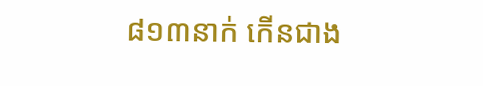៨១៣នាក់ កើនជាង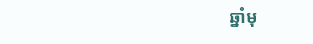ឆ្នាំមុ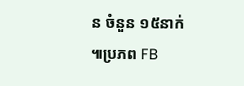ន ចំនួន ១៥នាក់ ៕ប្រភព FB